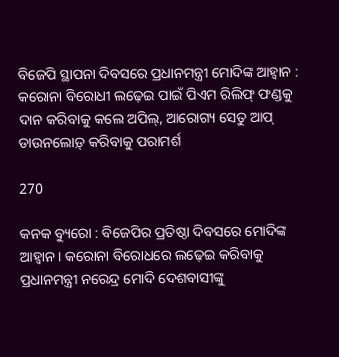ବିଜେପି ସ୍ଥାପନା ଦିବସରେ ପ୍ରଧାନମନ୍ତ୍ରୀ ମୋଦିଙ୍କ ଆହ୍ୱାନ : କରୋନା ବିରୋଧୀ ଲଢ଼େଇ ପାଇଁ ପିଏମ ରିଲିଫ୍ ଫଣ୍ଡକୁ ଦାନ କରିବାକୁ କଲେ ଅପିଲ୍, ଆରୋଗ୍ୟ ସେତୁ ଆପ୍ ଡାଉନଲୋଡ଼୍ କରିବାକୁ ପରାମର୍ଶ

270

କନକ ବ୍ୟୁରୋ : ବିଜେପିର ପ୍ରତିଷ୍ଠା ଦିବସରେ ମୋଦିଙ୍କ ଆହ୍ୱାନ । କରୋନା ବିରୋଧରେ ଲଢ଼େଇ କରିବାକୁ ପ୍ରଧାନମନ୍ତ୍ରୀ ନରେନ୍ଦ୍ର ମୋଦି ଦେଶବାସୀଙ୍କୁ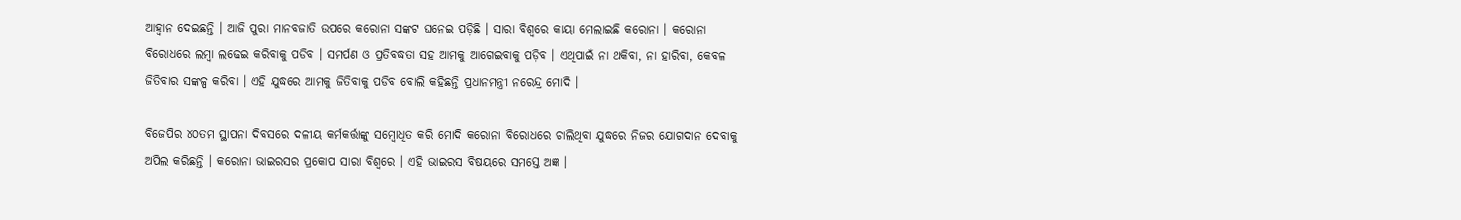ଆହ୍ୱାନ ଦେଇଛନ୍ତି । ଆଜି ପୁରା ମାନବଜାତି ଉପରେ କରୋନା ସଙ୍କଟ ଘନେଇ ପଡ଼ିଛି । ସାରା ବିଶ୍ୱରେ କାୟା ମେଲାଇଛି କରୋନା । କରୋନା ବିରୋଧରେ ଲମ୍ବା ଲଢେଇ କରିବାକୁ ପଡିବ । ସମର୍ପଣ ଓ ପ୍ରତିବଦ୍ଧତା ସହ ଆମକୁ ଆଗେଇବାକୁ ପଡ଼ିବ । ଏଥିପାଇଁ ନା ଥକିବା, ନା ହାରିବା, କେବଳ ଜିତିବାର ସଙ୍କଳ୍ପ କରିବା । ଏହି ଯୁଦ୍ଧରେ ଆମକୁ ଜିତିବାକୁ ପଡିବ ବୋଲି କହିଛନ୍ତି ପ୍ରଧାନମନ୍ତ୍ରୀ ନରେନ୍ଦ୍ର ମୋଦି ।

ବିଜେପିର ୪୦ତମ ସ୍ଥାପନା ଦିବସରେ ଦଳୀୟ କର୍ମକର୍ତ୍ତାଙ୍କୁ ସମ୍ବୋଧିତ କରି ମୋଦି କରୋନା ବିରୋଧରେ ଚାଲିଥିବା ଯୁଦ୍ଧରେ ନିଜର ଯୋଗଦାନ ଦେବାକୁ ଅପିଲ କରିଛନ୍ତି । କରୋନା ଭାଇରସର ପ୍ରକୋପ ସାରା ବିଶ୍ୱରେ । ଏହି ଭାଇରସ ବିଷୟରେ ସମସ୍ତେ ଅଜ୍ଞ ।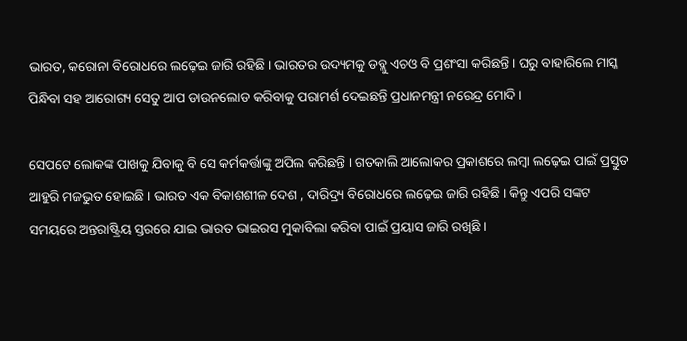ଭାରତ, କରୋନା ବିରୋଧରେ ଲଢ଼େଇ ଜାରି ରହିଛି । ଭାରତର ଉଦ୍ୟମକୁ ଡବ୍ଲୁ ଏଚଓ ବି ପ୍ରଶଂସା କରିଛନ୍ତି । ଘରୁ ବାହାରିଲେ ମାସ୍କ ପିନ୍ଧିବା ସହ ଆରୋଗ୍ୟ ସେତୁ ଆପ ଡାଉନଲୋଡ କରିବାକୁ ପରାମର୍ଶ ଦେଇଛନ୍ତି ପ୍ରଧାନମନ୍ତ୍ରୀ ନରେନ୍ଦ୍ର ମୋଦି ।

ସେପଟେ ଲୋକଙ୍କ ପାଖକୁ ଯିବାକୁ ବି ସେ କର୍ମକର୍ତ୍ତାଙ୍କୁ ଅପିଲ କରିଛନ୍ତି । ଗତକାଲି ଆଲୋକର ପ୍ରକାଶରେ ଲମ୍ବା ଲଢ଼େଇ ପାଇଁ ପ୍ରସ୍ତୁତ ଆହୁରି ମଜଭୁତ ହୋଇଛି । ଭାରତ ଏକ ବିକାଶଶୀଳ ଦେଶ , ଦାରିଦ୍ର୍ୟ ବିରୋଧରେ ଲଢ଼େଇ ଜାରି ରହିଛି । କିନ୍ତୁ ଏପରି ସଙ୍କଟ ସମୟରେ ଅନ୍ତରାଷ୍ଟ୍ରିୟ ସ୍ତରରେ ଯାଇ ଭାରତ ଭାଇରସ ମୁକାବିଲା କରିବା ପାଇଁ ପ୍ରୟାସ ଜାରି ରଖିଛି ।